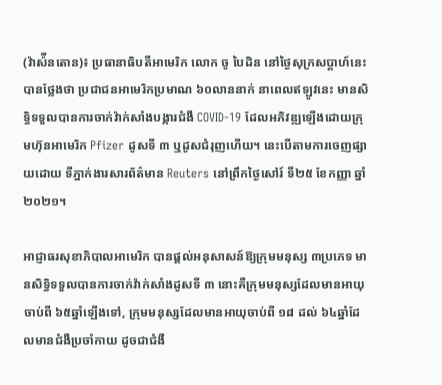(វ៉ាស៉ីនតោន)៖ ប្រធានាធិបតីអាមេរិក លោក ចូ បៃដិន នៅថ្ងៃសុក្រសប្ដាហ៍នេះបានថ្លែងថា ប្រជាជនអាមេរិកប្រមាណ ៦០លាននាក់ នាពេលឥឡូវនេះ មានសិទ្ធិទទួលបានការចាក់វ៉ាក់សាំងបង្ការជំងឺ COVID-19 ដែលអភិវឌ្ឍឡើងដោយក្រុមហ៊ុនអាមេរិក Pfizer ដូសទី ៣ ឬដូសជំរុញហើយ។ នេះបើតាមការចេញផ្សាយដោយ ទីភ្នាក់ងារសារព័ត៌មាន Reuters នៅព្រឹកថ្ងៃសៅរ៍ ទី២៥ ខែកញ្ញា ឆ្នាំ២០២១។

អាជ្ញាធរសុខាភិបាលអាមេរិក បានផ្តល់អនុសាសន៍ឱ្យក្រុមមនុស្ស ៣ប្រភេទ មានសិទ្ធិទទួលបានការចាក់វ៉ាក់សាំងដូសទី ៣ នោះគឺក្រុមមនុស្សដែលមានអាយុចាប់ពី ៦៥ឆ្នាំឡើងទៅ, ក្រុមមនុស្សដែលមានអាយុចាប់ពី ១៨ ដល់ ៦៤ឆ្នាំដែលមានជំងឺប្រចាំកាយ ដូចជាជំងឺ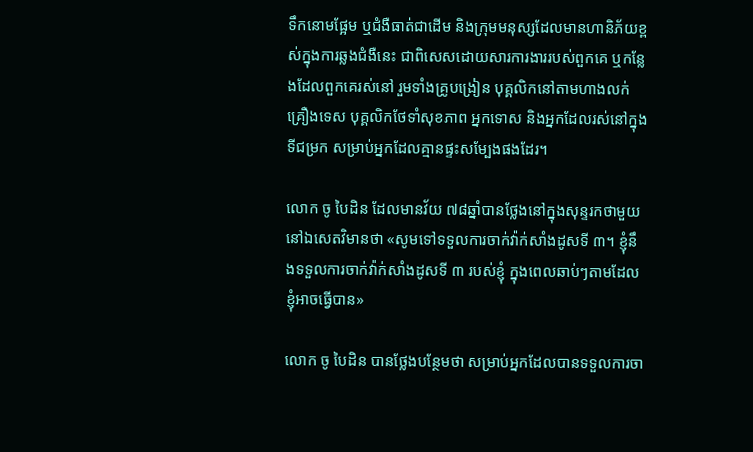ទឹកនោមផ្អែម ឬជំងឺធាត់ជាដើម និងក្រុមមនុស្សដែលមានហានិភ័យខ្ពស់ក្នុងការឆ្លងជំងឺនេះ ជាពិសេសដោយសារការងាររបស់ពួកគេ ឬកន្លែងដែលពួកគេរស់នៅ រួមទាំងគ្រូបង្រៀន បុគ្គលិកនៅតាមហាងលក់គ្រឿងទេស បុគ្គលិកថែទាំសុខភាព អ្នកទោស និងអ្នកដែលរស់នៅក្នុងទីជម្រក សម្រាប់អ្នកដែលគ្មានផ្ទះសម្បែងផងដែរ។

លោក ចូ បៃដិន ដែលមានវ័យ ៧៨ឆ្នាំបានថ្លែងនៅក្នុងសុន្ទរកថាមួយនៅឯសេតវិមានថា «សូមទៅទទួលការចាក់វ៉ាក់សាំងដូសទី ៣។ ខ្ញុំនឹងទទួលការចាក់វ៉ាក់សាំងដូសទី ៣ របស់ខ្ញុំ ក្នុងពេលឆាប់ៗតាមដែលខ្ញុំអាចធ្វើបាន»

លោក ចូ បៃដិន បានថ្លែងបន្ថែមថា សម្រាប់អ្នកដែលបានទទួលការចា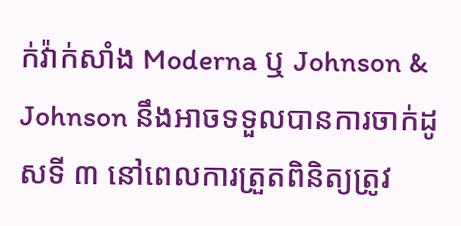ក់វ៉ាក់សាំង Moderna ឬ Johnson & Johnson នឹងអាចទទួលបានការចាក់ដូសទី ៣ នៅពេលការត្រួតពិនិត្យត្រូវ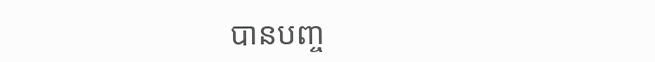បានបញ្ច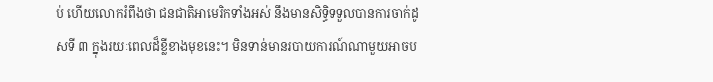ប់ ហើយលោករំពឹងថា ជនជាតិអាមេរិកទាំងអស់ នឹងមានសិទ្ធិទទួលបានការចាក់ដូសទី ៣ ក្នុងរយៈពេលដ៏ខ្លីខាងមុខនេះ។ មិនទាន់មានរបាយការណ៍ណាមួយអាចប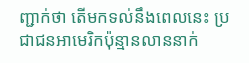ញ្ជាក់ថា តើមកទល់នឹងពេលនេះ ប្រជាជនអាមេរិកប៉ុន្មានលាននាក់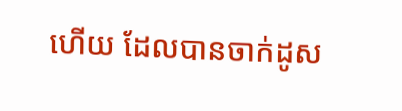ហើយ ដែលបានចាក់ដូស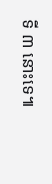ទី ៣ នោះទេ៕